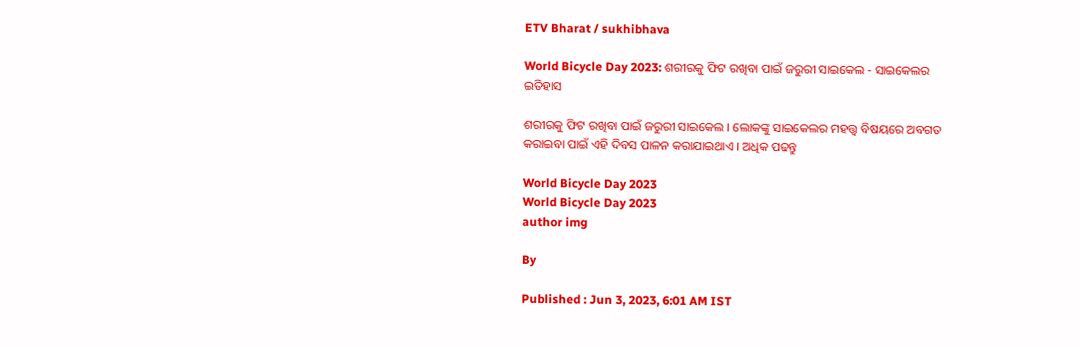ETV Bharat / sukhibhava

World Bicycle Day 2023: ଶରୀରକୁ ଫିଟ ରଖିବା ପାଇଁ ଜରୁରୀ ସାଇକେଲ - ସାଇକେଲର ଇତିହାସ

ଶରୀରକୁ ଫିଟ ରଖିବା ପାଇଁ ଜରୁରୀ ସାଇକେଲ । ଲୋକଙ୍କୁ ସାଇକେଲର ମହତ୍ତ୍ବ ବିଷୟରେ ଅବଗତ କରାଇବା ପାଇଁ ଏହି ଦିବସ ପାଳନ କରାଯାଇଥାଏ । ଅଧିକ ପଢନ୍ତୁ

World Bicycle Day 2023
World Bicycle Day 2023
author img

By

Published : Jun 3, 2023, 6:01 AM IST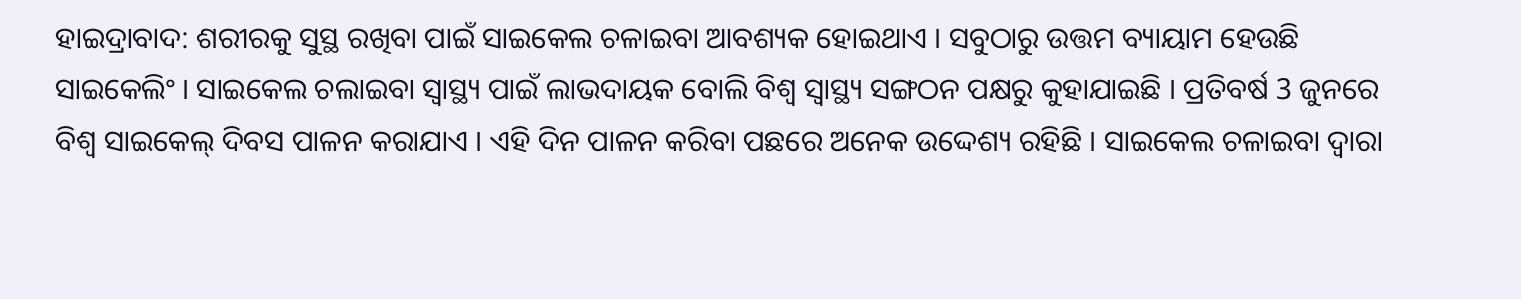ହାଇଦ୍ରାବାଦ: ଶରୀରକୁ ସୁସ୍ଥ ରଖିବା ପାଇଁ ସାଇକେଲ ଚଳାଇବା ଆବଶ୍ୟକ ହୋଇଥାଏ । ସବୁଠାରୁ ଉତ୍ତମ ବ୍ୟାୟାମ ହେଉଛି ସାଇକେଲିଂ । ସାଇକେଲ ଚଲାଇବା ସ୍ବାସ୍ଥ୍ୟ ପାଇଁ ଲାଭଦାୟକ ବୋଲି ବିଶ୍ବ ସ୍ବାସ୍ଥ୍ୟ ସଙ୍ଗଠନ ପକ୍ଷରୁ କୁହାଯାଇଛି । ପ୍ରତିବର୍ଷ 3 ଜୁନରେ ବିଶ୍ୱ ସାଇକେଲ୍ ଦିବସ ପାଳନ କରାଯାଏ । ଏହି ଦିନ ପାଳନ କରିବା ପଛରେ ଅନେକ ଉଦ୍ଦେଶ୍ୟ ରହିଛି । ସାଇକେଲ ଚଳାଇବା ଦ୍ୱାରା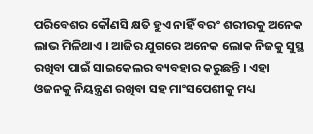ପରିବେଶର କୌଣସି କ୍ଷତି ହୁଏ ନାହିଁ ବରଂ ଶରୀରକୁ ଅନେକ ଲାଭ ମିଳିଥାଏ । ଆଜିର ଯୁଗରେ ଅନେକ ଲୋକ ନିଜକୁ ସୁସ୍ଥ ରଖିବା ପାଇଁ ସାଇକେଲର ବ୍ୟବହାର କରୁଛନ୍ତି । ଏହା ଓଜନକୁ ନିୟନ୍ତ୍ରଣ ରଖିବା ସହ ମାଂସପେଶୀକୁ ମଧ୍ୟ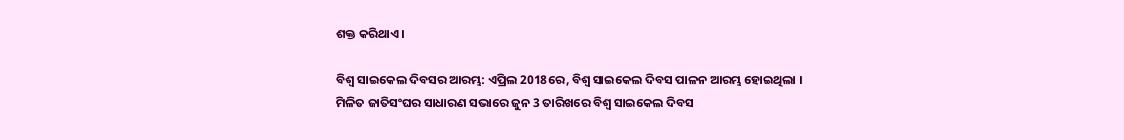ଶକ୍ତ କରିଥାଏ ।

ବିଶ୍ୱ ସାଇକେଲ ଦିବସର ଆରମ୍ଭ: ଏପ୍ରିଲ 2018ରେ, ବିଶ୍ୱ ସାଇକେଲ ଦିବସ ପାଳନ ଆରମ୍ଭ ହୋଇଥିଲା । ମିଳିତ ଜାତିସଂଘର ସାଧାରଣ ସଭାରେ ଜୁନ 3 ତାରିଖରେ ବିଶ୍ୱ ସାଇକେଲ ଦିବସ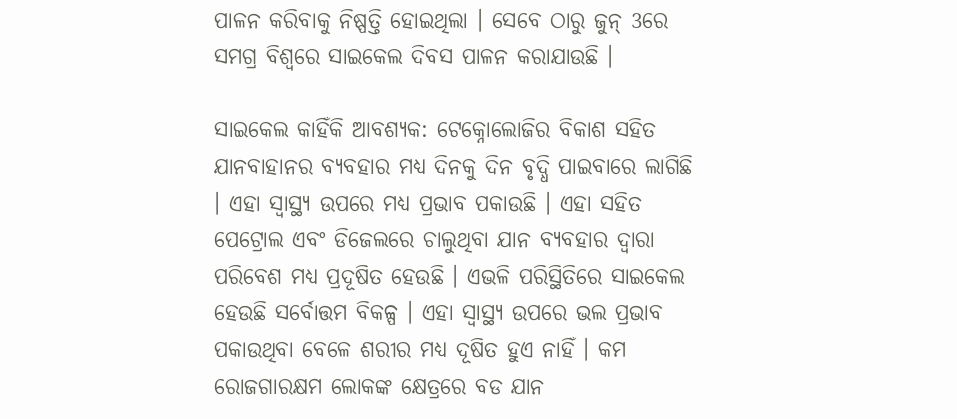ପାଳନ କରିବାକୁ ନିଷ୍ପତ୍ତି ହୋଇଥିଲା । ସେବେ ଠାରୁ ଜୁନ୍ 3ରେ ସମଗ୍ର ବିଶ୍ୱରେ ସାଇକେଲ ଦିବସ ପାଳନ କରାଯାଉଛି ।

ସାଇକେଲ କାହିଁକି ଆବଶ୍ୟକ: ଟେକ୍ନୋଲୋଜିର ବିକାଶ ସହିତ ଯାନବାହାନର ବ୍ୟବହାର ମଧ୍ୟ ଦିନକୁ ଦିନ ବୃଦ୍ଧି ପାଇବାରେ ଲାଗିଛି । ଏହା ସ୍ୱାସ୍ଥ୍ୟ ଉପରେ ମଧ୍ୟ ପ୍ରଭାବ ପକାଉଛି । ଏହା ସହିତ ପେଟ୍ରୋଲ ଏବଂ ଡିଜେଲରେ ଚାଲୁଥିବା ଯାନ ବ୍ୟବହାର ଦ୍ୱାରା ପରିବେଶ ମଧ୍ୟ ପ୍ରଦୂଷିତ ହେଉଛି । ଏଭଳି ପରିସ୍ଥିତିରେ ସାଇକେଲ ହେଉଛି ସର୍ବୋତ୍ତମ ବିକଳ୍ପ । ଏହା ସ୍ୱାସ୍ଥ୍ୟ ଉପରେ ଭଲ ପ୍ରଭାବ ପକାଉଥିବା ବେଳେ ଶରୀର ମଧ୍ୟ ଦୂଷିତ ହୁଏ ନାହିଁ । କମ ରୋଜଗାରକ୍ଷମ ଲୋକଙ୍କ କ୍ଷେତ୍ରରେ ବଡ ଯାନ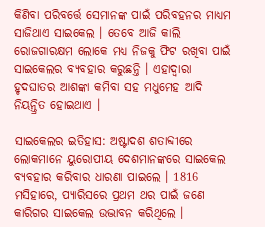କିଣିବା ପରିବର୍ତ୍ତେ ସେମାନଙ୍କ ପାଇଁ ପରିବହନର ମାଧ୍ୟମ ସାଜିଥାଏ ସାଇକେଲ । ତେବେ ଆଜି କାଲି ରୋଜଗାରକ୍ଷମ ଲୋକେ ମଧ୍ୟ ନିଜକୁ ଫିଟ ରଖିବା ପାଇଁ ସାଇକେଲର ବ୍ୟବହାର କରୁଛନ୍ତି । ଏହାଦ୍ବାରା ହୃଦଘାତର ଆଶଙ୍କା କମିବା ସହ ମଧୁମେହ ଆଦି ନିୟନ୍ତ୍ରିତ ହୋଇଥାଏ ।

ସାଇକେଲର ଇତିହାସ: ଅଷ୍ଟାଦଶ ଶତାବ୍ଦୀରେ ଲୋକମାନେ ୟୁରୋପୀୟ ଦେଶମାନଙ୍କରେ ସାଇକେଲ ବ୍ୟବହାର କରିବାର ଧାରଣା ପାଇଲେ । 1816 ମସିହାରେ, ପ୍ୟାରିସରେ ପ୍ରଥମ ଥର ପାଇଁ ଜଣେ କାରିଗର ସାଇକେଲ ଉଦ୍ଭାବନ କରିଥିଲେ ।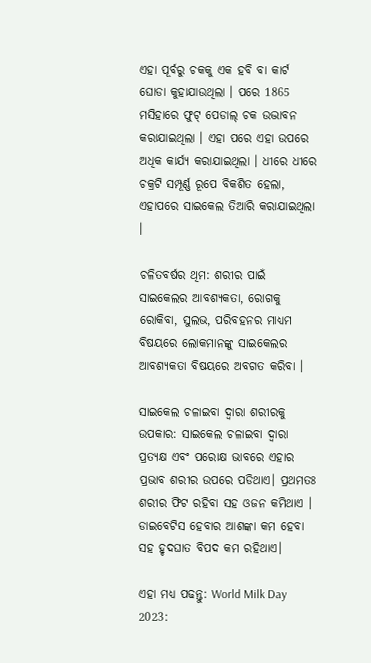ଏହା ପୂର୍ବରୁ ଚକକୁ ଏକ ହବି ବା କାର୍ଟ ଘୋଡା କୁହାଯାଉଥିଲା । ପରେ 1865 ମସିହାରେ ଫୁଟ୍ ପେଡାଲ୍ ଚକ ଉଦ୍ଭାବନ କରାଯାଇଥିଲା । ଏହା ପରେ ଏହା ଉପରେ ଅଧିକ କାର୍ଯ୍ୟ କରାଯାଇଥିଲା । ଧୀରେ ଧୀରେ ଚକ୍ରଟି ସମ୍ପୂର୍ଣ୍ଣ ରୂପେ ବିକଶିତ ହେଲା, ଏହାପରେ ସାଇକେଲ ତିଆରି କରାଯାଇଥିଲା ।

ଚଳିତବର୍ଷର ଥିମ: ଶରୀର ପାଇଁ ସାଇକେଲର ଆବଶ୍ୟକତା, ରୋଗକୁ ରୋକିବା, ସୁଲଭ, ପରିବହନର ମାଧ୍ୟମ ବିଷୟରେ ଲୋକମାନଙ୍କୁ ସାଇକେଲର ଆବଶ୍ୟକତା ବିଷୟରେ ଅବଗତ କରିବା ।

ସାଇକେଲ ଚଳାଇବା ଦ୍ବାରା ଶରୀରକୁ ଉପକାର: ସାଇକେଲ ଚଳାଇବା ଦ୍ବାରା ପ୍ରତ୍ୟକ୍ଷ ଏବଂ ପରୋକ୍ଷ ଭାବରେ ଏହାର ପ୍ରଭାବ ଶରୀର ଉପରେ ପଡିଥାଏ। ପ୍ରଥମତଃ ଶରୀର ଫିଟ ରହିବା ସହ ଓଜନ କମିଥାଏ । ଡାଇବେଟିସ ହେବାର ଆଶଙ୍କା କମ ହେବା ସହ ହୃଦଘାତ ବିପଦ କମ ରହିଥାଏ।

ଏହା ମଧ୍ୟ ପଢନ୍ତୁ: World Milk Day 2023: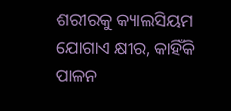ଶରୀରକୁ କ୍ୟାଲସିୟମ ଯୋଗାଏ କ୍ଷୀର, କାହିଁକି ପାଳନ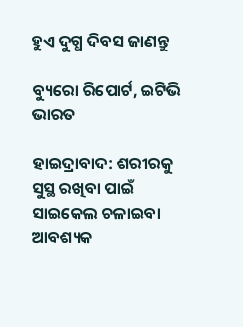ହୁଏ ଦୁଗ୍ଧ ଦିବସ ଜାଣନ୍ତୁ

ବ୍ୟୁରୋ ରିପୋର୍ଟ, ଇଟିଭି ଭାରତ

ହାଇଦ୍ରାବାଦ: ଶରୀରକୁ ସୁସ୍ଥ ରଖିବା ପାଇଁ ସାଇକେଲ ଚଳାଇବା ଆବଶ୍ୟକ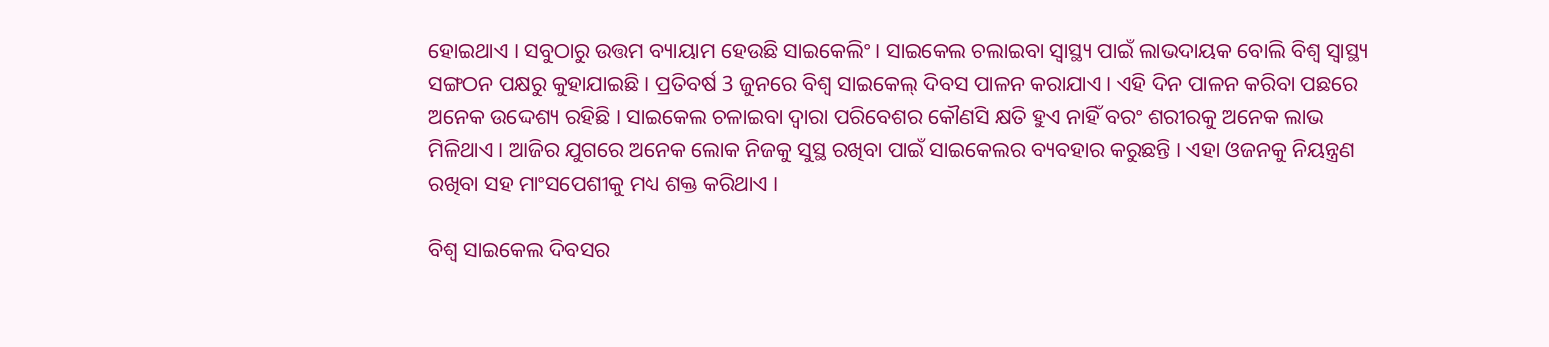ହୋଇଥାଏ । ସବୁଠାରୁ ଉତ୍ତମ ବ୍ୟାୟାମ ହେଉଛି ସାଇକେଲିଂ । ସାଇକେଲ ଚଲାଇବା ସ୍ବାସ୍ଥ୍ୟ ପାଇଁ ଲାଭଦାୟକ ବୋଲି ବିଶ୍ବ ସ୍ବାସ୍ଥ୍ୟ ସଙ୍ଗଠନ ପକ୍ଷରୁ କୁହାଯାଇଛି । ପ୍ରତିବର୍ଷ 3 ଜୁନରେ ବିଶ୍ୱ ସାଇକେଲ୍ ଦିବସ ପାଳନ କରାଯାଏ । ଏହି ଦିନ ପାଳନ କରିବା ପଛରେ ଅନେକ ଉଦ୍ଦେଶ୍ୟ ରହିଛି । ସାଇକେଲ ଚଳାଇବା ଦ୍ୱାରା ପରିବେଶର କୌଣସି କ୍ଷତି ହୁଏ ନାହିଁ ବରଂ ଶରୀରକୁ ଅନେକ ଲାଭ ମିଳିଥାଏ । ଆଜିର ଯୁଗରେ ଅନେକ ଲୋକ ନିଜକୁ ସୁସ୍ଥ ରଖିବା ପାଇଁ ସାଇକେଲର ବ୍ୟବହାର କରୁଛନ୍ତି । ଏହା ଓଜନକୁ ନିୟନ୍ତ୍ରଣ ରଖିବା ସହ ମାଂସପେଶୀକୁ ମଧ୍ୟ ଶକ୍ତ କରିଥାଏ ।

ବିଶ୍ୱ ସାଇକେଲ ଦିବସର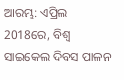ଆରମ୍ଭ: ଏପ୍ରିଲ 2018ରେ, ବିଶ୍ୱ ସାଇକେଲ ଦିବସ ପାଳନ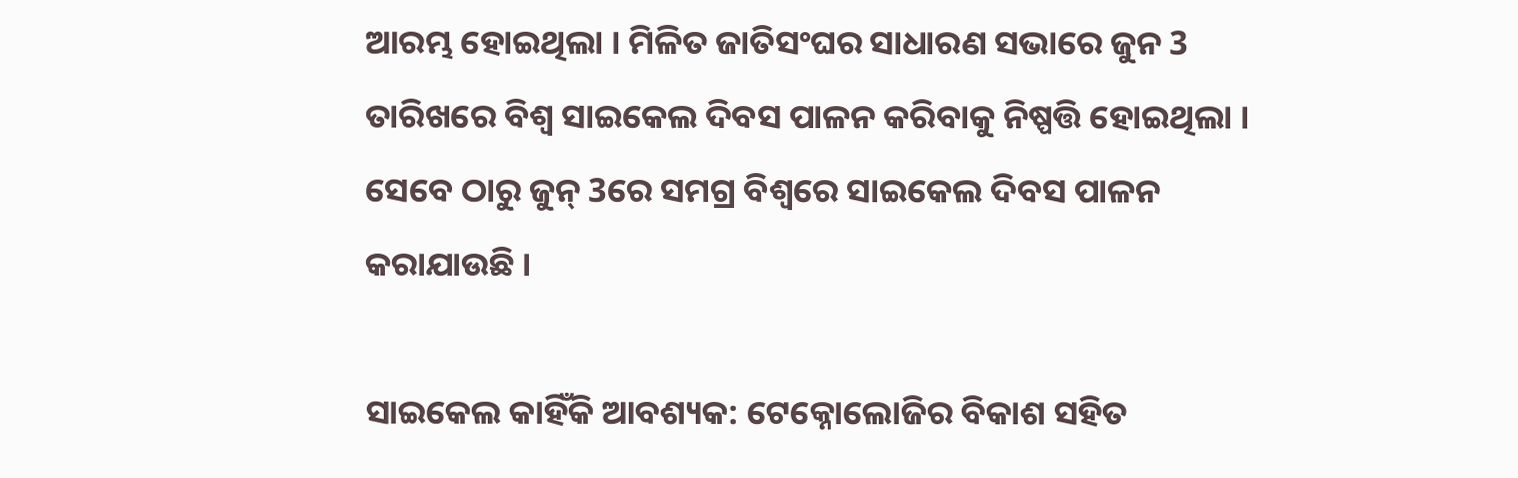ଆରମ୍ଭ ହୋଇଥିଲା । ମିଳିତ ଜାତିସଂଘର ସାଧାରଣ ସଭାରେ ଜୁନ 3 ତାରିଖରେ ବିଶ୍ୱ ସାଇକେଲ ଦିବସ ପାଳନ କରିବାକୁ ନିଷ୍ପତ୍ତି ହୋଇଥିଲା । ସେବେ ଠାରୁ ଜୁନ୍ 3ରେ ସମଗ୍ର ବିଶ୍ୱରେ ସାଇକେଲ ଦିବସ ପାଳନ କରାଯାଉଛି ।

ସାଇକେଲ କାହିଁକି ଆବଶ୍ୟକ: ଟେକ୍ନୋଲୋଜିର ବିକାଶ ସହିତ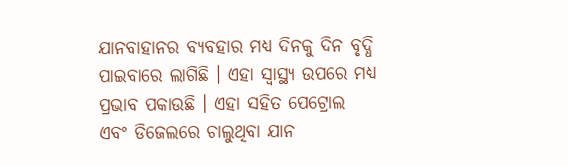ଯାନବାହାନର ବ୍ୟବହାର ମଧ୍ୟ ଦିନକୁ ଦିନ ବୃଦ୍ଧି ପାଇବାରେ ଲାଗିଛି । ଏହା ସ୍ୱାସ୍ଥ୍ୟ ଉପରେ ମଧ୍ୟ ପ୍ରଭାବ ପକାଉଛି । ଏହା ସହିତ ପେଟ୍ରୋଲ ଏବଂ ଡିଜେଲରେ ଚାଲୁଥିବା ଯାନ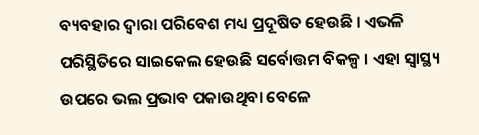ବ୍ୟବହାର ଦ୍ୱାରା ପରିବେଶ ମଧ୍ୟ ପ୍ରଦୂଷିତ ହେଉଛି । ଏଭଳି ପରିସ୍ଥିତିରେ ସାଇକେଲ ହେଉଛି ସର୍ବୋତ୍ତମ ବିକଳ୍ପ । ଏହା ସ୍ୱାସ୍ଥ୍ୟ ଉପରେ ଭଲ ପ୍ରଭାବ ପକାଉଥିବା ବେଳେ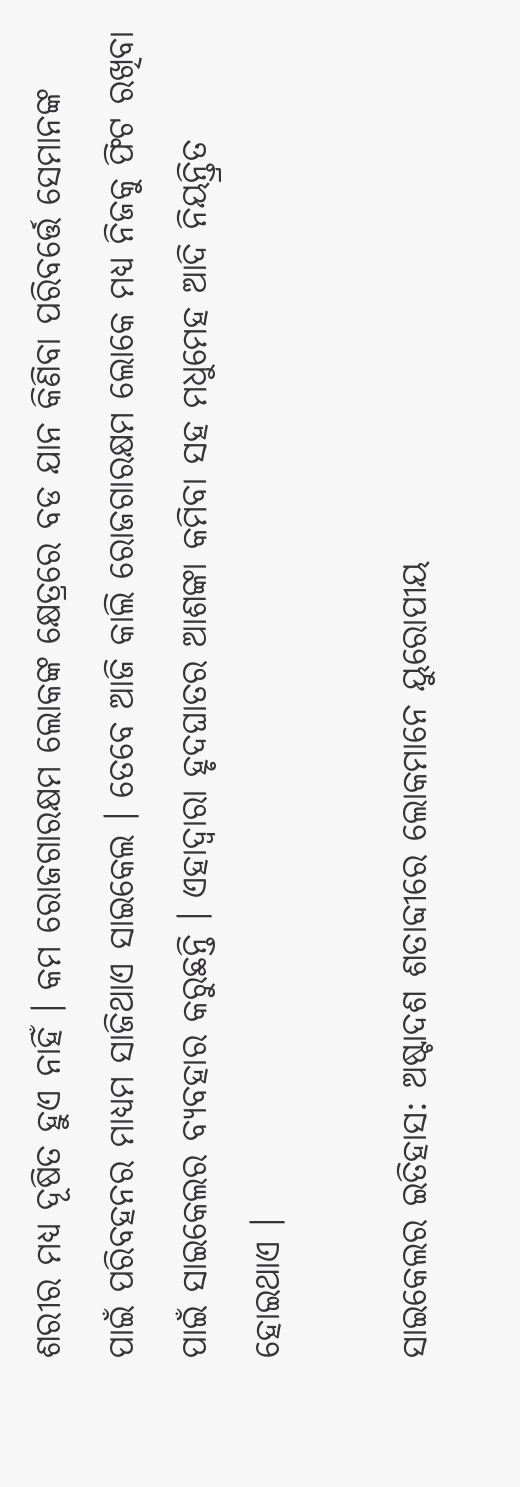ଶରୀର ମଧ୍ୟ ଦୂଷିତ ହୁଏ ନାହିଁ । କମ ରୋଜଗାରକ୍ଷମ ଲୋକଙ୍କ କ୍ଷେତ୍ରରେ ବଡ ଯାନ କିଣିବା ପରିବର୍ତ୍ତେ ସେମାନଙ୍କ ପାଇଁ ପରିବହନର ମାଧ୍ୟମ ସାଜିଥାଏ ସାଇକେଲ । ତେବେ ଆଜି କାଲି ରୋଜଗାରକ୍ଷମ ଲୋକେ ମଧ୍ୟ ନିଜକୁ ଫିଟ ରଖିବା ପାଇଁ ସାଇକେଲର ବ୍ୟବହାର କରୁଛନ୍ତି । ଏହାଦ୍ବାରା ହୃଦଘାତର ଆଶଙ୍କା କମିବା ସହ ମଧୁମେହ ଆଦି ନିୟନ୍ତ୍ରିତ ହୋଇଥାଏ ।

ସାଇକେଲର ଇତିହାସ: ଅଷ୍ଟାଦଶ ଶତାବ୍ଦୀରେ ଲୋକମାନେ ୟୁରୋପୀୟ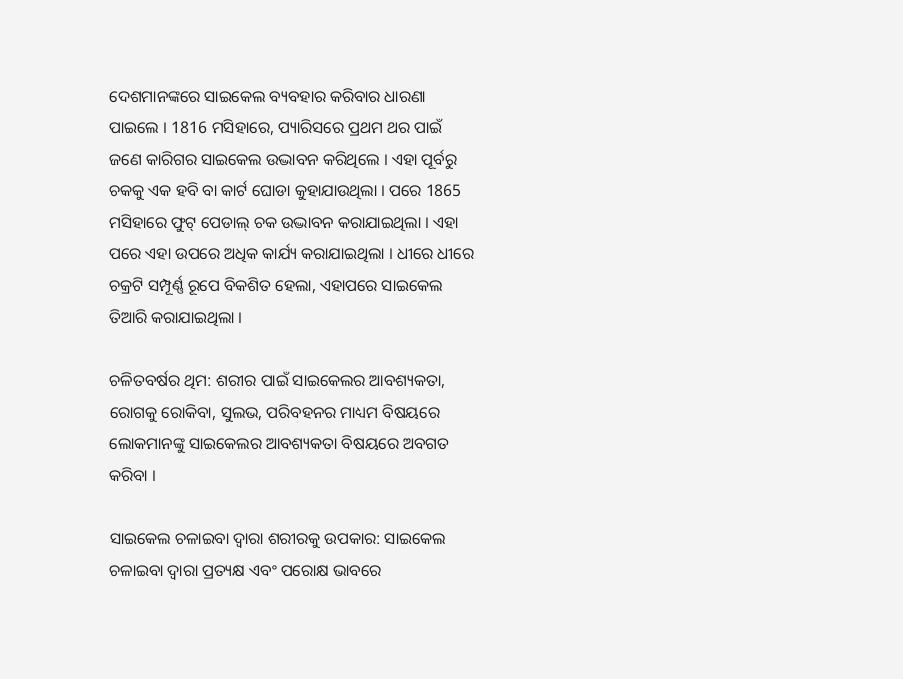ଦେଶମାନଙ୍କରେ ସାଇକେଲ ବ୍ୟବହାର କରିବାର ଧାରଣା ପାଇଲେ । 1816 ମସିହାରେ, ପ୍ୟାରିସରେ ପ୍ରଥମ ଥର ପାଇଁ ଜଣେ କାରିଗର ସାଇକେଲ ଉଦ୍ଭାବନ କରିଥିଲେ । ଏହା ପୂର୍ବରୁ ଚକକୁ ଏକ ହବି ବା କାର୍ଟ ଘୋଡା କୁହାଯାଉଥିଲା । ପରେ 1865 ମସିହାରେ ଫୁଟ୍ ପେଡାଲ୍ ଚକ ଉଦ୍ଭାବନ କରାଯାଇଥିଲା । ଏହା ପରେ ଏହା ଉପରେ ଅଧିକ କାର୍ଯ୍ୟ କରାଯାଇଥିଲା । ଧୀରେ ଧୀରେ ଚକ୍ରଟି ସମ୍ପୂର୍ଣ୍ଣ ରୂପେ ବିକଶିତ ହେଲା, ଏହାପରେ ସାଇକେଲ ତିଆରି କରାଯାଇଥିଲା ।

ଚଳିତବର୍ଷର ଥିମ: ଶରୀର ପାଇଁ ସାଇକେଲର ଆବଶ୍ୟକତା, ରୋଗକୁ ରୋକିବା, ସୁଲଭ, ପରିବହନର ମାଧ୍ୟମ ବିଷୟରେ ଲୋକମାନଙ୍କୁ ସାଇକେଲର ଆବଶ୍ୟକତା ବିଷୟରେ ଅବଗତ କରିବା ।

ସାଇକେଲ ଚଳାଇବା ଦ୍ବାରା ଶରୀରକୁ ଉପକାର: ସାଇକେଲ ଚଳାଇବା ଦ୍ବାରା ପ୍ରତ୍ୟକ୍ଷ ଏବଂ ପରୋକ୍ଷ ଭାବରେ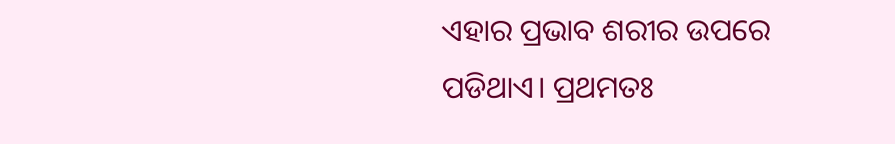ଏହାର ପ୍ରଭାବ ଶରୀର ଉପରେ ପଡିଥାଏ। ପ୍ରଥମତଃ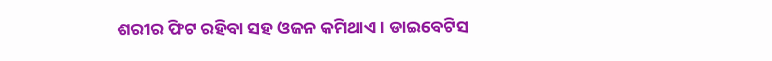ଶରୀର ଫିଟ ରହିବା ସହ ଓଜନ କମିଥାଏ । ଡାଇବେଟିସ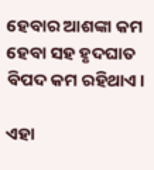ହେବାର ଆଶଙ୍କା କମ ହେବା ସହ ହୃଦଘାତ ବିପଦ କମ ରହିଥାଏ।

ଏହା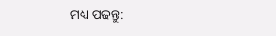ମଧ୍ୟ ପଢନ୍ତୁ: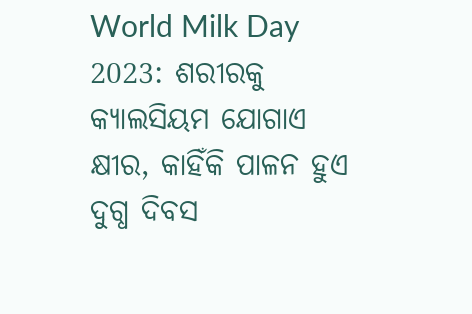World Milk Day 2023: ଶରୀରକୁ କ୍ୟାଲସିୟମ ଯୋଗାଏ କ୍ଷୀର, କାହିଁକି ପାଳନ ହୁଏ ଦୁଗ୍ଧ ଦିବସ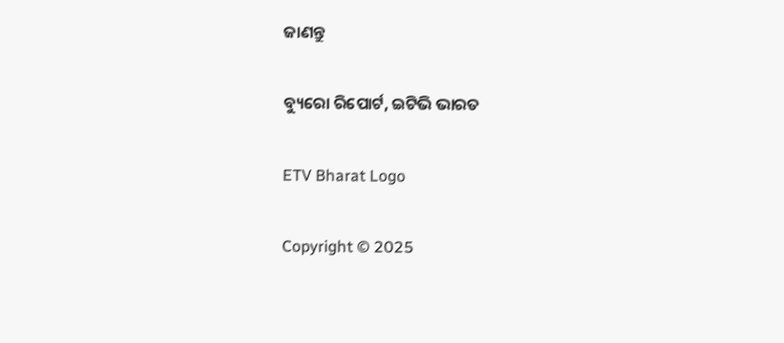ଜାଣନ୍ତୁ

ବ୍ୟୁରୋ ରିପୋର୍ଟ, ଇଟିଭି ଭାରତ

ETV Bharat Logo

Copyright © 2025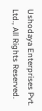Ushodaya Enterprises Pvt. Ltd., All Rights Reserved.